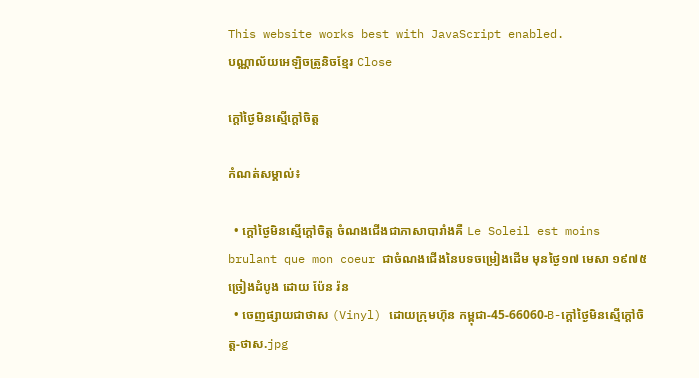This website works best with JavaScript enabled.
បណ្ណាល័យអេឡិចត្រូនិចខ្មែរ Close

ក្ដៅថ្ងៃមិនស្មើក្ដៅចិត្ត

កំណត់សម្គាល់៖

  • ក្ដៅថ្ងៃមិនស្មើក្ដៅចិត្ត ចំណងជើងជាភាសាបារាំងគឺ Le Soleil est moins brulant que mon coeur ជាចំណងជើងនៃបទចម្រៀងដើម មុនថ្ងៃ១៧ មេសា ១៩៧៥ ច្រៀងដំបូង ដោយ ប៉ែន រ៉ន
  • ចេញផ្សាយជាថាស (Vinyl) ដោយក្រុមហ៊ុន កម្ពុជា-45-66060-B-ក្ដៅថ្ងៃមិនស្មើក្ដៅចិត្ត-ថាស.jpg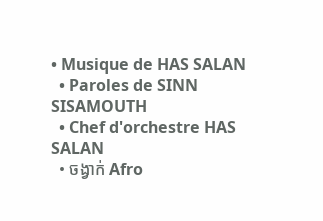• Musique de HAS SALAN
  • Paroles de SINN SISAMOUTH
  • Chef d'orchestre HAS SALAN
  • ចង្វាក់ Afro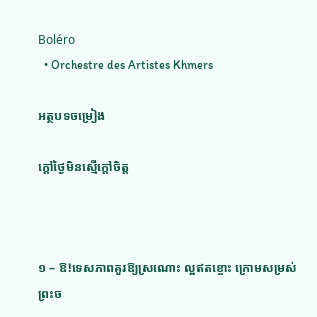Boléro
  • Orchestre des Artistes Khmers

អត្ថបទចម្រៀង

ក្ដៅថ្ងៃមិនស្មើក្ដៅចិត្ត



១ – ឱ!ទេសភាពគួរឱ្យស្រណោះ ល្អឥតខ្ចោះ ក្រោមសម្រស់ព្រះច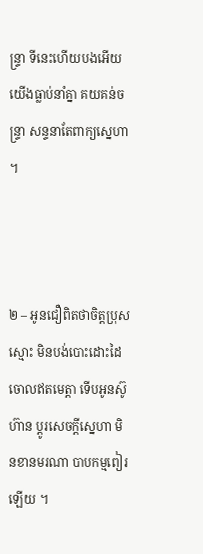ន្ទ្រា ទីនេះហើយបងអើយ យើងធ្លាប់នាំគ្នា គយគន់ចន្ទ្រា សន្ទនាតែពាក្យស្នេហា ។



២ – អូនជឿពិតថាចិត្តប្រុសស្មោះ មិនបង់បោះដោះដៃចោលឥតមេត្តា ទើបអូនស៊ូហ៊ាន ប្តូរសេចក្តីស្នេហា មិនខានមរណា បាបកម្មពៀរឡើយ ។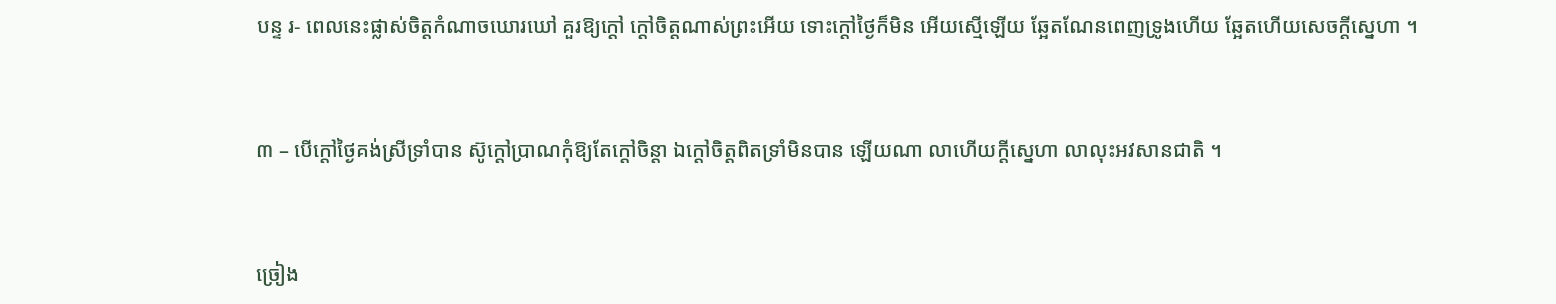បន្ទ រ- ពេលនេះផ្លាស់ចិត្តកំណាចឃោរឃៅ គួរឱ្យក្តៅ ក្តៅចិត្តណាស់ព្រះអើយ ទោះក្តៅថ្ងៃក៏មិន អើយស្មើឡើយ ឆ្អែតណែនពេញទ្រូងហើយ ឆ្អែតហើយសេចក្តីស្នេហា ។



៣ – បើក្តៅថ្ងៃគង់ស្រីទ្រាំបាន ស៊ូក្តៅប្រាណកុំឱ្យតែក្តៅចិន្តា ឯក្តៅចិត្តពិតទ្រាំមិនបាន ឡើយណា លាហើយក្តីស្នេហា លាលុះអវសានជាតិ ។



ច្រៀង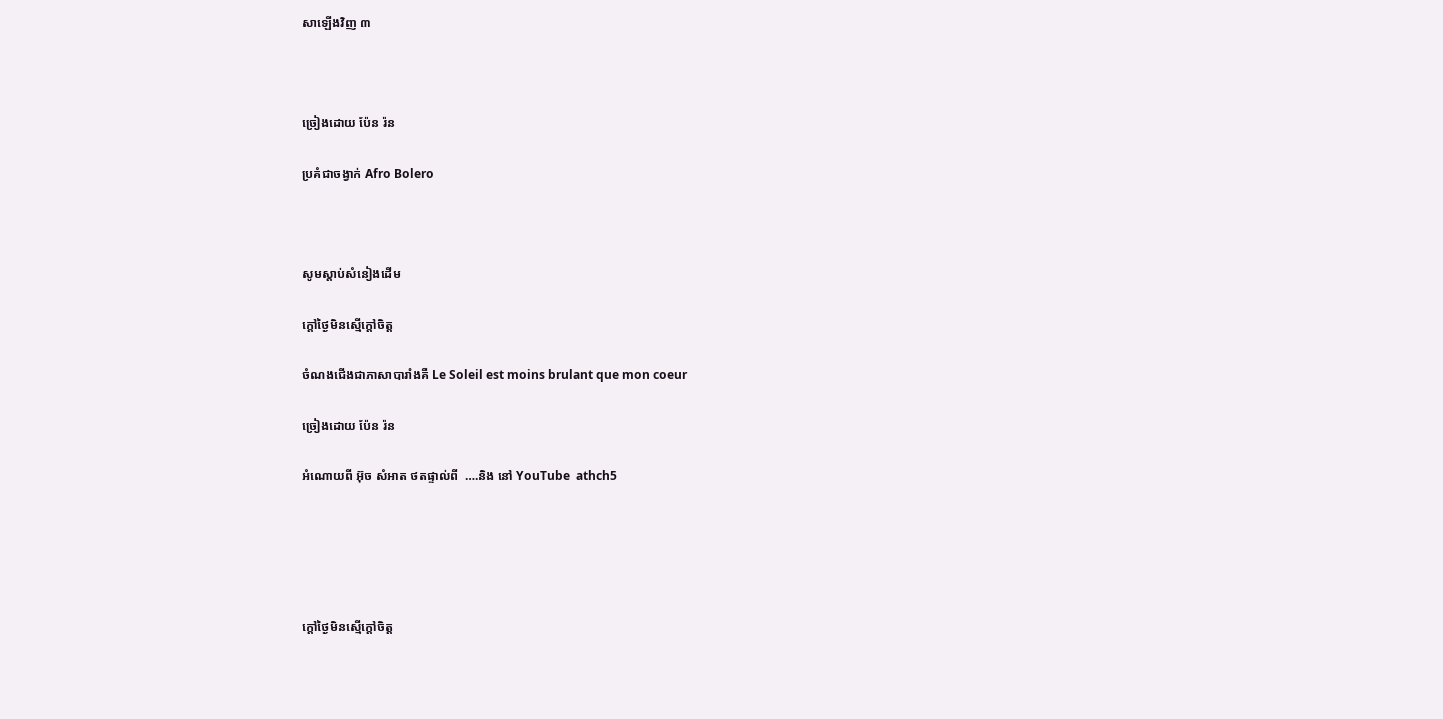សាឡើងវិញ ៣



ច្រៀងដោយ ប៉ែន រ៉ន

ប្រគំជាចង្វាក់ Afro Bolero



សូមស្ដាប់សំនៀងដើម

ក្ដៅថ្ងៃមិនស្មើក្ដៅចិត្ត

ចំណងជើងជាភាសាបារាំងគឺ Le Soleil est moins brulant que mon coeur

ច្រៀងដោយ ប៉ែន រ៉ន

អំណោយពី អ៊ុច សំអាត ថតផ្ទាល់ពី  ….និង នៅ YouTube  athch5





ក្ដៅថ្ងៃមិនស្មើក្ដៅចិត្ត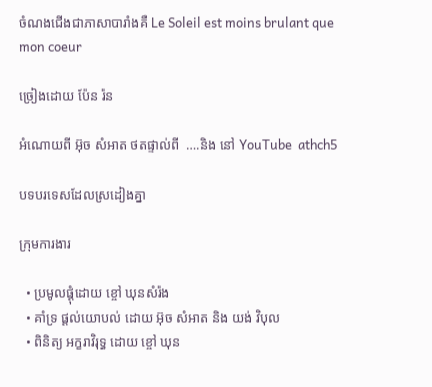ចំណងជើងជាភាសាបារាំងគឺ Le Soleil est moins brulant que mon coeur

ច្រៀងដោយ ប៉ែន រ៉ន

អំណោយពី អ៊ុច សំអាត ថតផ្ទាល់ពី  ….និង នៅ YouTube  athch5

បទបរទេសដែលស្រដៀងគ្នា

ក្រុមការងារ

  • ប្រមូលផ្ដុំដោយ ខ្ចៅ ឃុនសំរ៉ង
  • គាំទ្រ ផ្ដល់យោបល់ ដោយ អ៊ុច សំអាត និង យង់ វិបុល
  • ពិនិត្យ អក្ខរាវិរុទ្ធ ដោយ ខ្ចៅ ឃុន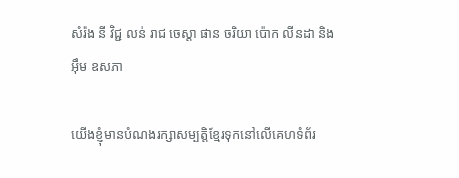សំរ៉ង នី វិជ្ជ លន់ រាជ ចេស្ដា ផាន ចរិយា ប៉ោក លីនដា និង អ៊ឹម ឧសភា

យើងខ្ញុំមានបំណងរក្សាសម្បត្តិខ្មែរទុកនៅលើគេហទំព័រ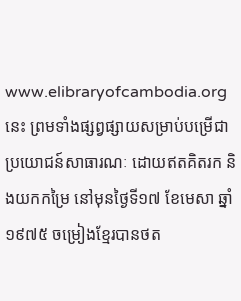www.elibraryofcambodia.org នេះ ព្រមទាំងផ្សព្វផ្សាយសម្រាប់បម្រើជាប្រយោជន៍សាធារណៈ ដោយឥតគិតរក និងយកកម្រៃ នៅមុនថ្ងៃទី១៧ ខែមេសា ឆ្នាំ១៩៧៥ ចម្រៀងខ្មែរបានថត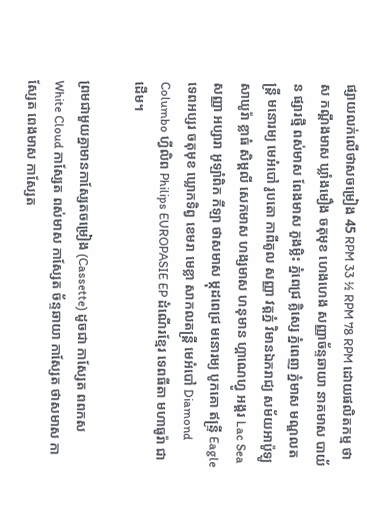ផ្សាយលក់លើថាសចម្រៀង 45 RPM 33 ½ RPM 78 RPM ដោយផលិតកម្ម ថាស កណ្ដឹងមាស ឃ្លាំងមឿង ចតុមុខ ហេងហេង សញ្ញាច័ន្ទឆាយា នាគមាស បាយ័ន ផ្សារថ្មី ពស់មាស ពែងមាស ភួងម្លិះ ភ្នំពេជ្រ គ្លិស្សេ ភ្នំពេញ ភ្នំមាស មណ្ឌលតន្រ្តី មនោរម្យ មេអំបៅ រូបតោ កាពីតូល សញ្ញា វត្តភ្នំ វិមានឯករាជ្យ សម័យអាប៉ូឡូ  សាឃូរ៉ា ខ្លាធំ សិម្ពលី សេកមាស ហង្សមាស ហនុមាន ហ្គាណេហ្វូ អង្គរ Lac Sea សញ្ញា អប្សារា អូឡាំពិក កីឡា ថាសមាស ម្កុដពេជ្រ មនោរម្យ បូកគោ ឥន្ទ្រី Eagle ទេពអប្សរ ចតុមុខ ឃ្លោកទិព្វ ខេមរា មេខ្លា សាកលតន្ត្រី មេអំបៅ Diamond Columbo ហ្វីលិព Philips EUROPASIE EP ដំណើរខ្មែរ ទេពធីតា មហាធូរ៉ា ជាដើម។

ព្រមជាមួយគ្នាមានកាសែ្សតចម្រៀង (Cassette) ដូចជា កាស្សែត ពពកស White Cloud កាស្សែត ពស់មាស កាស្សែត ច័ន្ទឆាយា កាស្សែត ថាសមាស កាស្សែត ពេងមាស កាស្សែត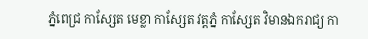ភ្នំពេជ្រ កាស្សែត មេខ្លា កាស្សែត វត្តភ្នំ កាស្សែត វិមានឯករាជ្យ កា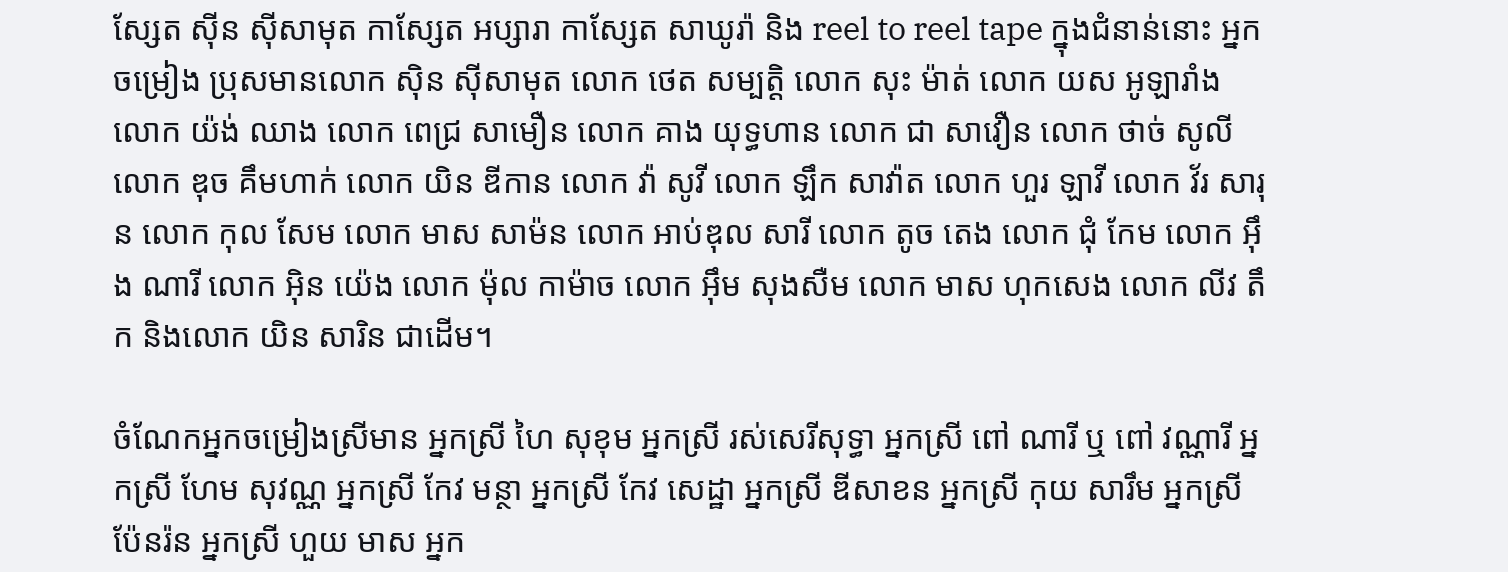ស្សែត ស៊ីន ស៊ីសាមុត កាស្សែត អប្សារា កាស្សែត សាឃូរ៉ា និង reel to reel tape ក្នុងជំនាន់នោះ អ្នកចម្រៀង ប្រុសមានលោក ស៊ិន ស៊ីសាមុត លោក ថេត សម្បត្តិ លោក សុះ ម៉ាត់ លោក យស អូឡារាំង លោក យ៉ង់ ឈាង លោក ពេជ្រ សាមឿន លោក គាង យុទ្ធហាន លោក ជា សាវឿន លោក ថាច់ សូលី លោក ឌុច គឹមហាក់ លោក យិន ឌីកាន លោក វ៉ា សូវី លោក ឡឹក សាវ៉ាត លោក ហួរ ឡាវី លោក វ័រ សារុន លោក កុល សែម លោក មាស សាម៉ន លោក អាប់ឌុល សារី លោក តូច តេង លោក ជុំ កែម លោក អ៊ឹង ណារី លោក អ៊ិន យ៉េង លោក ម៉ុល កាម៉ាច លោក អ៊ឹម សុងសឺម លោក មាស ហុកសេង លោក លីវ តឹក និងលោក យិន សារិន ជាដើម។

ចំណែកអ្នកចម្រៀងស្រីមាន អ្នកស្រី ហៃ សុខុម អ្នកស្រី រស់សេរីសុទ្ធា អ្នកស្រី ពៅ ណារី ឬ ពៅ វណ្ណារី អ្នកស្រី ហែម សុវណ្ណ អ្នកស្រី កែវ មន្ថា អ្នកស្រី កែវ សេដ្ឋា អ្នកស្រី ឌីសាខន អ្នកស្រី កុយ សារឹម អ្នកស្រី ប៉ែនរ៉ន អ្នកស្រី ហួយ មាស អ្នក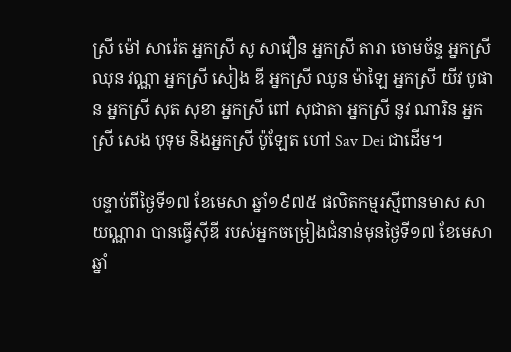ស្រី ម៉ៅ សារ៉េត អ្នកស្រី សូ សាវឿន អ្នកស្រី តារា ចោមច័ន្ទ អ្នកស្រី ឈុន វណ្ណា អ្នកស្រី សៀង ឌី អ្នកស្រី ឈូន ម៉ាឡៃ អ្នកស្រី យីវ បូផាន អ្នកស្រី សុត សុខា អ្នកស្រី ពៅ សុជាតា អ្នកស្រី នូវ ណារិន អ្នកស្រី សេង បុទុម និងអ្នកស្រី ប៉ូឡែត ហៅ Sav Dei ជាដើម។

បន្ទាប់ពីថ្ងៃទី១៧ ខែមេសា ឆ្នាំ១៩៧៥ ផលិតកម្មរស្មីពានមាស សាយណ្ណារា បានធ្វើស៊ីឌី របស់អ្នកចម្រៀងជំនាន់មុនថ្ងៃទី១៧ ខែមេសា ឆ្នាំ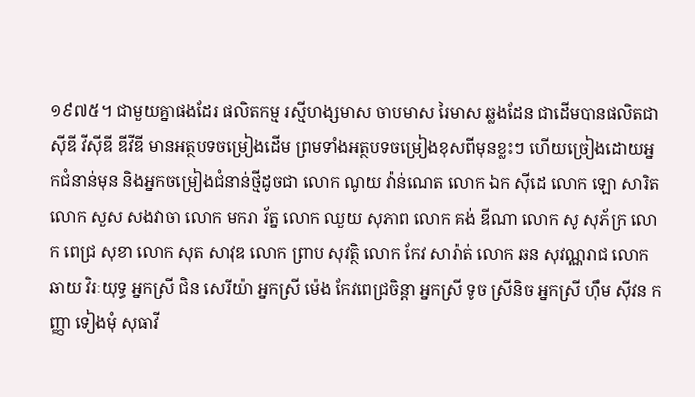១៩៧៥។ ជាមួយគ្នាផងដែរ ផលិតកម្ម រស្មីហង្សមាស ចាបមាស រៃមាស ឆ្លងដែន ជាដើមបានផលិតជា ស៊ីឌី វីស៊ីឌី ឌីវីឌី មានអត្ថបទចម្រៀងដើម ព្រមទាំងអត្ថបទចម្រៀងខុសពីមុនខ្លះៗ ហើយច្រៀងដោយអ្នកជំនាន់មុន និងអ្នកចម្រៀងជំនាន់ថ្មីដូចជា លោក ណូយ វ៉ាន់ណេត លោក ឯក ស៊ីដេ លោក ឡោ សារិត លោក សួស សងវាចា លោក មករា រ័ត្ន លោក ឈួយ សុភាព លោក គង់ ឌីណា លោក សូ សុភ័ក្រ លោក ពេជ្រ សុខា លោក សុត សាវុឌ លោក ព្រាប សុវត្ថិ លោក កែវ សារ៉ាត់ លោក ឆន សុវណ្ណរាជ លោក ឆាយ វិរៈយុទ្ធ អ្នកស្រី ជិន សេរីយ៉ា អ្នកស្រី ម៉េង កែវពេជ្រចិន្តា អ្នកស្រី ទូច ស្រីនិច អ្នកស្រី ហ៊ឹម ស៊ីវន កញ្ញា ទៀងមុំ សុធាវី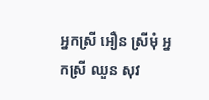អ្នកស្រី អឿន ស្រីមុំ អ្នកស្រី ឈួន សុវ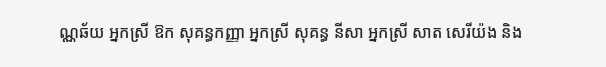ណ្ណឆ័យ អ្នកស្រី ឱក សុគន្ធកញ្ញា អ្នកស្រី សុគន្ធ នីសា អ្នកស្រី សាត សេរីយ៉ង និង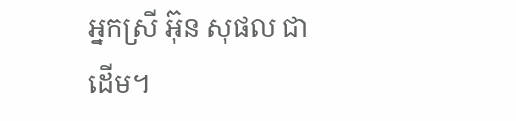អ្នកស្រី អ៊ុន សុផល ជាដើម។